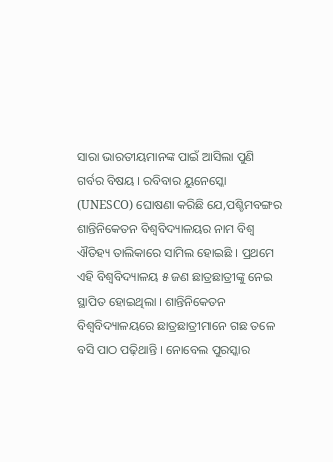ସାରା ଭାରତୀୟମାନଙ୍କ ପାଇଁ ଆସିଲା ପୁଣି ଗର୍ବର ବିଷୟ । ରବିବାର ୟୁନେସ୍କୋ (UNESCO) ଘୋଷଣା କରିଛି ଯେ,ପଶ୍ଚିମବଙ୍ଗର ଶାନ୍ତିନିକେତନ ବିଶ୍ୱବିଦ୍ୟାଳୟର ନାମ ବିଶ୍ୱ ଐତିହ୍ୟ ତାଲିକାରେ ସାମିଲ ହୋଇଛି । ପ୍ରଥମେ ଏହି ବିଶ୍ୱବିଦ୍ୟାଳୟ ୫ ଜଣ ଛାତ୍ରଛାତ୍ରୀଙ୍କୁ ନେଇ ସ୍ଥାପିତ ହୋଇଥିଲା । ଶାନ୍ତିନିକେତନ ବିଶ୍ୱବିଦ୍ୟାଳୟରେ ଛାତ୍ରଛାତ୍ରୀମାନେ ଗଛ ତଳେ ବସି ପାଠ ପଢ଼ିଥାନ୍ତି । ନୋବେଲ ପୁରସ୍କାର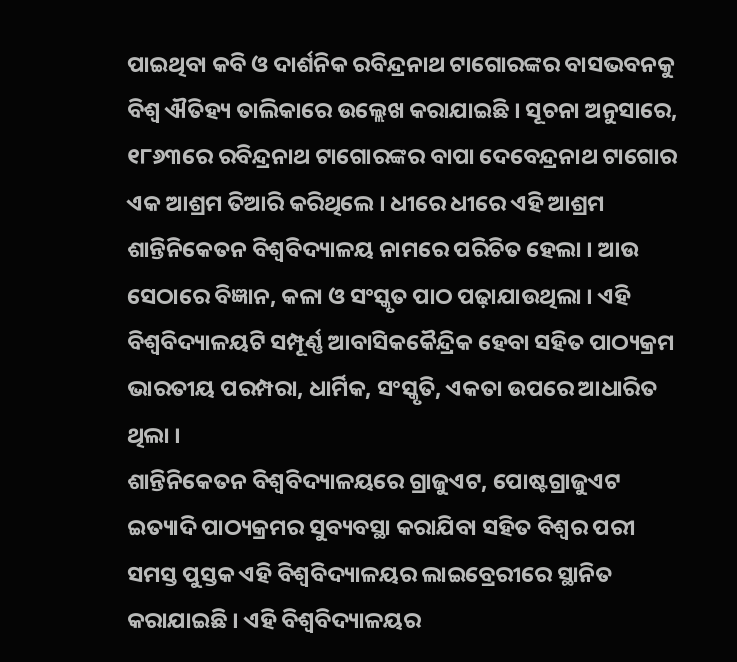ପାଇଥିବା କବି ଓ ଦାର୍ଶନିକ ରବିନ୍ଦ୍ରନାଥ ଟାଗୋରଙ୍କର ବାସଭବନକୁ ବିଶ୍ୱ ଐତିହ୍ୟ ତାଲିକାରେ ଉଲ୍ଲେଖ କରାଯାଇଛି । ସୂଚନା ଅନୁସାରେ, ୧୮୬୩ରେ ରବିନ୍ଦ୍ରନାଥ ଟାଗୋରଙ୍କର ବାପା ଦେବେନ୍ଦ୍ରନାଥ ଟାଗୋର ଏକ ଆଶ୍ରମ ତିଆରି କରିଥିଲେ । ଧୀରେ ଧୀରେ ଏହି ଆଶ୍ରମ ଶାନ୍ତିନିକେତନ ବିଶ୍ୱବିଦ୍ୟାଳୟ ନାମରେ ପରିଚିତ ହେଲା । ଆଉ ସେଠାରେ ବିଜ୍ଞାନ, କଳା ଓ ସଂସ୍କୃତ ପାଠ ପଢ଼ାଯାଉଥିଲା । ଏହି ବିଶ୍ୱବିଦ୍ୟାଳୟଟି ସମ୍ପୂର୍ଣ୍ଣ ଆବାସିକକୈନ୍ଦ୍ରିକ ହେବା ସହିତ ପାଠ୍ୟକ୍ରମ ଭାରତୀୟ ପରମ୍ପରା, ଧାର୍ମିକ, ସଂସ୍କୃତି, ଏକତା ଉପରେ ଆଧାରିତ ଥିଲା ।
ଶାନ୍ତିନିକେତନ ବିଶ୍ୱବିଦ୍ୟାଳୟରେ ଗ୍ରାଜୁଏଟ, ପୋଷ୍ଟଗ୍ରାଜୁଏଟ ଇତ୍ୟାଦି ପାଠ୍ୟକ୍ରମର ସୁବ୍ୟବସ୍ଥା କରାଯିବା ସହିତ ବିଶ୍ୱର ପରୀ ସମସ୍ତ ପୁସ୍ତକ ଏହି ବିଶ୍ୱବିଦ୍ୟାଳୟର ଲାଇବ୍ରେରୀରେ ସ୍ଥାନିତ କରାଯାଇଛି । ଏହି ବିଶ୍ୱବିଦ୍ୟାଳୟର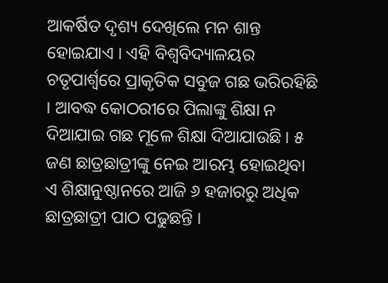ଆକର୍ଷିତ ଦୃଶ୍ୟ ଦେଖିଲେ ମନ ଶାନ୍ତ ହୋଇଯାଏ । ଏହି ବିଶ୍ୱବିଦ୍ୟାଳୟର ଚତୃପାର୍ଶ୍ଵରେ ପ୍ରାକୃତିକ ସବୁଜ ଗଛ ଭରିରହିଛି । ଆବଦ୍ଧ କୋଠରୀରେ ପିଲାଙ୍କୁ ଶିକ୍ଷା ନ ଦିଆଯାଇ ଗଛ ମୂଳେ ଶିକ୍ଷା ଦିଆଯାଉଛି । ୫ ଜଣ ଛାତ୍ରଛାତ୍ରୀଙ୍କୁ ନେଇ ଆରମ୍ଭ ହୋଇଥିବା ଏ ଶିକ୍ଷାନୁଷ୍ଠାନରେ ଆଜି ୬ ହଜାରରୁ ଅଧିକ ଛାତ୍ରଛାତ୍ରୀ ପାଠ ପଢୁଛନ୍ତି ।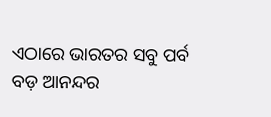ଏଠାରେ ଭାରତର ସବୁ ପର୍ବ ବଡ଼ ଆନନ୍ଦର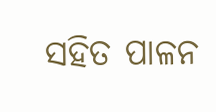ସହିତ ପାଳନ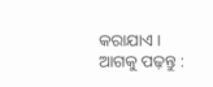କରାଯାଏ ।
ଆଗକୁ ପଢ଼ନ୍ତୁ :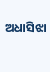ଅଧାସିଝା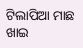ଟିଲାପିଆ ମାଛ ଖାଇ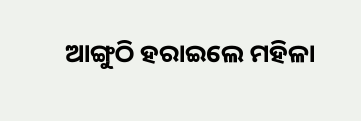ଆଙ୍ଗୁଠି ହରାଇଲେ ମହିଳା